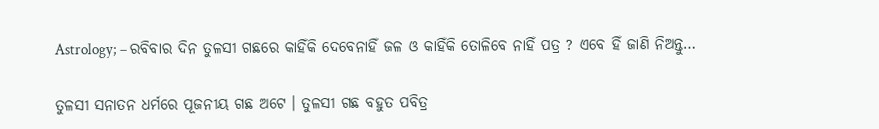Astrology; – ରବିବାର ଦିନ ତୁଳସୀ ଗଛରେ କାହିଁକି ଦେବେନାହିଁ ଜଳ ଓ କାହିଁକି ତୋଳିବେ ନାହିଁ ପତ୍ର ? ଏବେ ହିଁ ଜାଣି ନିଅନ୍ତୁ…

ତୁଳସୀ ସନାତନ ଧର୍ମରେ ପୂଜନୀୟ ଗଛ ଅଟେ । ତୁଳସୀ ଗଛ ବହୁତ ପବିତ୍ର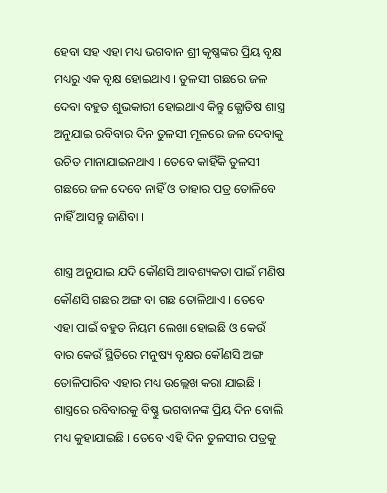ହେବା ସହ ଏହା ମଧ୍ୟ ଭଗବାନ ଶ୍ରୀ କୃଷ୍ଣଙ୍କର ପ୍ରିୟ ବୃକ୍ଷ ମଧ୍ୟରୁ ଏକ ବୃକ୍ଷ ହୋଇଥାଏ । ତୁଳସୀ ଗଛରେ ଜଳ ଦେବା ବହୁତ ଶୁଭକାରୀ ହୋଇଥାଏ କିନ୍ତୁ ଜ୍ଯୋତିଷ ଶାସ୍ତ୍ର ଅନୁଯାଇ ରବିବାର ଦିନ ତୁଳସୀ ମୂଳରେ ଜଳ ଦେବାକୁ ଉଚିତ ମାନାଯାଇନଥାଏ । ତେବେ କାହିଁକି ତୁଳସୀ ଗଛରେ ଜଳ ଦେବେ ନାହିଁ ଓ ତାହାର ପତ୍ର ତୋଳିବେ ନାହିଁ ଆସନ୍ତୁ ଜାଣିବା ।

ଶାସ୍ତ୍ର ଅନୁଯାଇ ଯଦି କୌଣସି ଆବଶ୍ୟକତା ପାଇଁ ମଣିଷ କୌଣସି ଗଛର ଅଙ୍ଗ ବା ଗଛ ତୋଳିଥାଏ । ତେବେ ଏହା ପାଇଁ ବହୁତ ନିୟମ ଲେଖା ହୋଇଛି ଓ କେଉଁ ବାର କେଉଁ ସ୍ଥିତିରେ ମନୁଷ୍ୟ ବୃକ୍ଷର କୌଣସି ଅଙ୍ଗ ତୋଳିପାରିବ ଏହାର ମଧ୍ୟ ଉଲ୍ଲେଖ କରା ଯାଇଛି । ଶାସ୍ତ୍ରରେ ରବିବାରକୁ ବିଷ୍ଣୁ ଭଗବାନଙ୍କ ପ୍ରିୟ ଦିନ ବୋଲି ମଧ୍ୟ କୁହାଯାଇଛି । ତେବେ ଏହି ଦିନ ତୁଳସୀର ପତ୍ରକୁ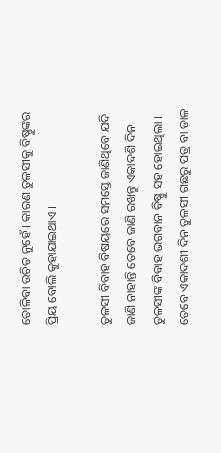ତୋଳିବା ଉଚିତ ନୁହେଁ । କାରଣ ତୁଳସୀକୁ ବିଷ୍ଣୁଙ୍କର ପ୍ରିୟ ବୋଲି କୁହାଯାଇଥାଏ ।

ତୁଳସୀ ବିବାହ ବିଷୟରେ ସମସ୍ତେ ଜାଣିଥିବେ ଯଦି ଜାଣି ନାହାନ୍ତି ତେବେ ଜାଣି ରଖନ୍ତୁ ଏକାଦଶି ଦିନ ତୁଳସୀଙ୍କ ବିବାହ ଭଗବାନ ବିଷ୍ଣୁ ସହ ହୋଇଥିଲା । ତେବେ ଏକାଦଶୀ ଦିନ ତୁଳସୀ ଗଛରୁ ପତ୍ର ବା ଡାଳ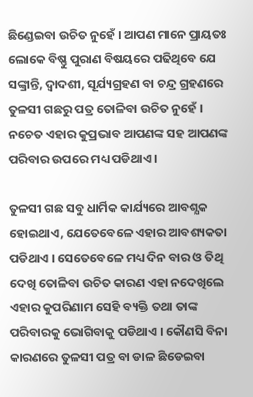ଛିଣ୍ଡେଇବା ଉଚିତ ନୁହେଁ । ଆପଣ ମାନେ ପ୍ରାୟତଃ ଲୋକେ ବିଷ୍ଣୁ ପୁରାଣ ବିଷୟରେ ପଢିଥିବେ ଯେ ସଙ୍କ୍ରାନ୍ତି, ଦ୍ଵାଦଶୀ, ସୂର୍ଯ୍ୟଗ୍ରହଣ ବା ଚନ୍ଦ୍ର ଗ୍ରହଣରେ ତୁଳସୀ ଗଛରୁ ପତ୍ର ତୋଳିବା ଉଚିତ ନୁହେଁ । ନଚେତ ଏହାର କୁପ୍ରଭାବ ଆପଣଙ୍କ ସହ ଆପଣଙ୍କ ପରିବାର ଉପରେ ମଧ୍ୟ ପଡିଥାଏ ।

ତୁଳସୀ ଗଛ ସବୁ ଧାର୍ମିକ କାର୍ଯ୍ୟରେ ଆବଶ୍ଯକ ହୋଇଥାଏ, ଯେତେବେଳେ ଏହାର ଆବଶ୍ୟକତା ପଡିଥାଏ । ସେତେବେଳେ ମଧ୍ୟ ଦିନ ବାର ଓ ତିଥି ଦେଖି ତୋଳିବା ଉଚିତ କାରଣ ଏହା ନଦେଖିଲେ ଏହାର କୁପରିଣାମ ସେହି ବ୍ୟକ୍ତି ତଥା ତାଙ୍କ ପରିବାରକୁ ଭୋଗିବାକୁ ପଡିଥାଏ । କୌଣସି ବିନା କାରଣରେ ତୁଳସୀ ପତ୍ର ବା ଡାଳ ଛିଡେଇବା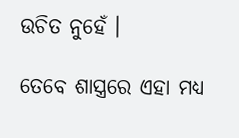ଉଚିତ ନୁହେଁ ।

ତେବେ ଶାସ୍ତ୍ରରେ ଏହା ମଧ୍ୟ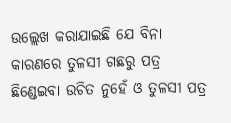ଉଲ୍ଲେଖ କରାଯାଇଛି ଯେ ବିନା କାରଣରେ ତୁଳସୀ ଗଛରୁ ପତ୍ର ଛିଣ୍ଡେଇବା ଉଚିତ ନୁହେଁ ଓ ତୁଳସୀ ପତ୍ର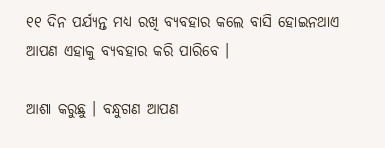୧୧ ଦିନ ପର୍ଯ୍ୟନ୍ତ ମଧ୍ୟ ରଖି ବ୍ୟବହାର କଲେ ବାସି ହୋଇନଥାଏ ଆପଣ ଏହାକୁ ବ୍ୟବହାର କରି ପାରିବେ ।

ଆଶା କରୁଛୁ । ବନ୍ଧୁଗଣ ଆପଣ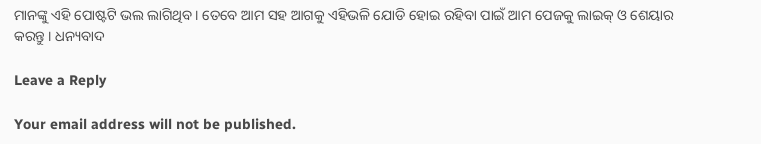ମାନଙ୍କୁ ଏହି ପୋଷ୍ଟଟି ଭଲ ଲାଗିଥିବ । ତେବେ ଆମ ସହ ଆଗକୁ ଏହିଭଳି ଯୋଡି ହୋଇ ରହିବା ପାଇଁ ଆମ ପେଜକୁ ଲାଇକ୍ ଓ ଶେୟାର କରନ୍ତୁ । ଧନ୍ୟବାଦ

Leave a Reply

Your email address will not be published.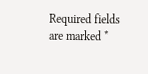Required fields are marked *